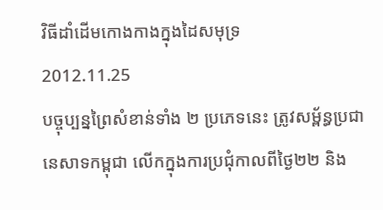វិធីដាំដើមកោងកាងក្នុងដៃសមុទ្រ
2012.11.25
បច្ចុប្បន្នព្រៃសំខាន់ទាំង ២ ប្រភេទនេះ ត្រូវសម្ព័ន្ធប្រជានេសាទកម្ពុជា លើកក្នុងការប្រជុំកាលពីថ្ងៃ២២ និង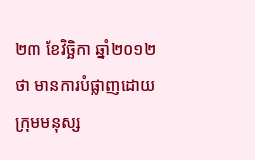២៣ ខែវិច្ឆិកា ឆ្នាំ២០១២ ថា មានការបំផ្លាញដោយក្រុមមនុស្ស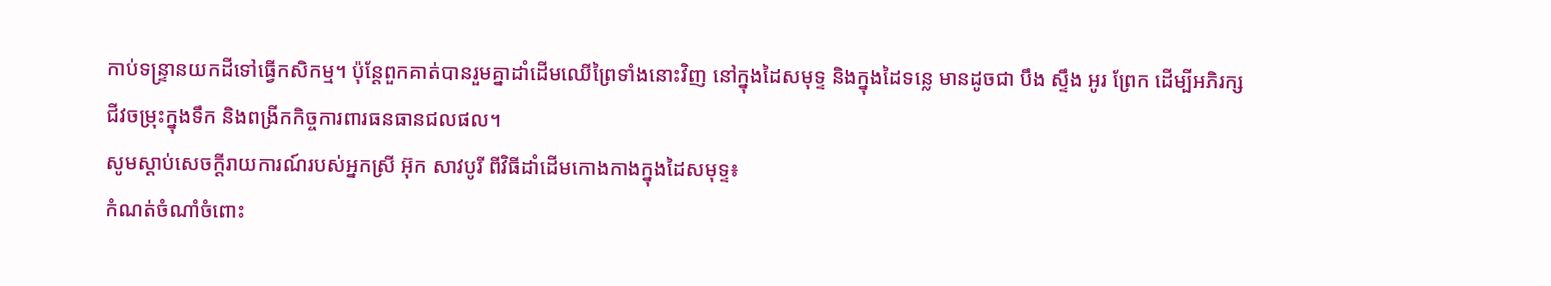កាប់ទន្ទ្រានយកដីទៅធ្វើកសិកម្ម។ ប៉ុន្តែពួកគាត់បានរួមគ្នាដាំដើមឈើព្រៃទាំងនោះវិញ នៅក្នុងដៃសមុទ្ទ និងក្នុងដៃទន្លេ មានដូចជា បឹង ស្ទឹង អូរ ព្រែក ដើម្បីអភិរក្សជីវចម្រុះក្នុងទឹក និងពង្រីកកិច្ចការពារធនធានជលផល។
សូមស្ដាប់សេចក្ដីរាយការណ៍របស់អ្នកស្រី អ៊ុក សាវបូរី ពីវិធីដាំដើមកោងកាងក្នុងដៃសមុទ្ទ៖
កំណត់ចំណាំចំពោះ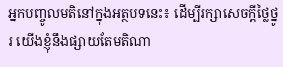អ្នកបញ្ចូលមតិនៅក្នុងអត្ថបទនេះ៖ ដើម្បីរក្សាសេចក្ដីថ្លៃថ្នូរ យើងខ្ញុំនឹងផ្សាយតែមតិណា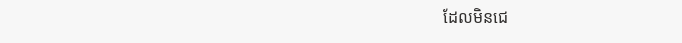ដែលមិនជេ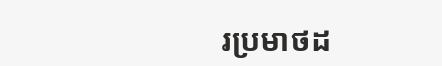រប្រមាថដ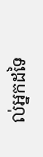ល់អ្នកដទៃ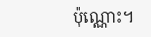ប៉ុណ្ណោះ។